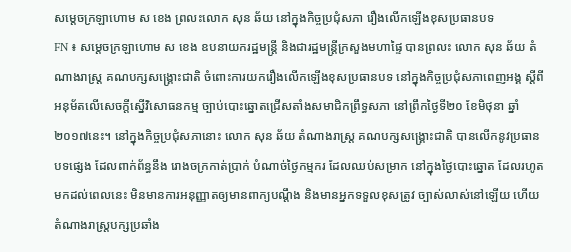សម្ដេចក្រឡាហោម ស ខេង ព្រលះលោក សុន ឆ័យ នៅក្នុងកិច្ចប្រជុំសភា រឿងលើកឡើងខុសប្រធានបទ
FN ៖ សម្តេចក្រឡាហោម ស ខេង ឧបនាយករដ្ឋមន្រ្តី និងជារដ្ឋមន្រ្តីក្រសួងមហាផ្ទៃ បានព្រលះ លោក សុន ឆ័យ តំណាងរាស្រ្ដ គណបក្សសង្គ្រោះជាតិ ចំពោះការយករឿងលើកឡើងខុសប្រធានបទ នៅក្នុងកិច្ចប្រជុំសភាពេញអង្គ ស្ដីពីអនុម័តលើសេចក្តីស្នើវិសោធនកម្ម ច្បាប់បោះឆ្នោតជ្រើសតាំងសមាជិកព្រឹទ្ធសភា នៅព្រឹកថ្ងៃទី២០ ខែមិថុនា ឆ្នាំ២០១៧នេះ។ នៅក្នុងកិច្ចប្រជុំសភានោះ លោក សុន ឆ័យ តំណាងរាស្រ្ដ គណបក្សសង្គ្រោះជាតិ បានលើកនូវប្រធានបទផ្សេង ដែលពាក់ព័ន្ធនឹង រោងចក្រកាត់ប្រាក់ បំណាច់ថ្ងៃកម្មករ ដែលឈប់សម្រាក នៅក្នុងថ្ងៃបោះឆ្នោត ដែលរហូតមកដល់ពេលនេះ មិនមានការអនុញ្ញាតឲ្យមានពាក្យបណ្ដឹង និងមានអ្នកទទួលខុសត្រូវ ច្បាស់លាស់នៅឡើយ ហើយតំណាងរាស្រ្តបក្សប្រឆាំង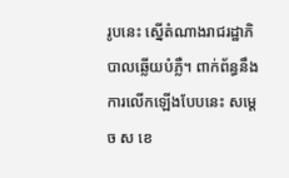រូបនេះ ស្នើតំណាងរាជរដ្ឋាភិបាលឆ្លើយបំភ្លឺ។ ពាក់ព័ន្ធនឹងការលើកឡើងបែបនេះ សម្តេច ស ខេ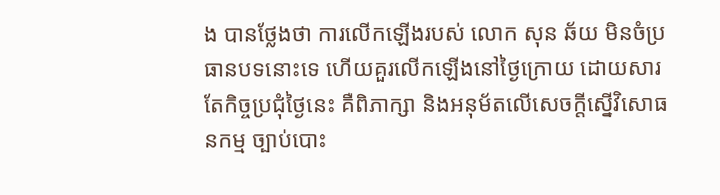ង បានថ្លែងថា ការលើកឡើងរបស់ លោក សុន ឆ័យ មិនចំប្រធានបទនោះទេ ហើយគួរលើកឡើងនៅថ្ងៃក្រោយ ដោយសារតែកិច្ចប្រជុំថ្ងៃនេះ គឺពិភាក្សា និងអនុម័តលើសេចក្តីស្នើវិសោធនកម្ម ច្បាប់បោះ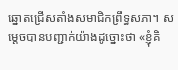ឆ្នោតជ្រើសតាំងសមាជិកព្រឹទ្ធសភា។ សម្តេចបានបញ្ជាក់យ៉ាងដូច្នោះថា «ខ្ញុំគិ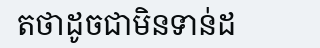តថាដូចជាមិនទាន់ដ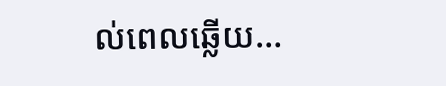ល់ពេលឆ្លើយ…